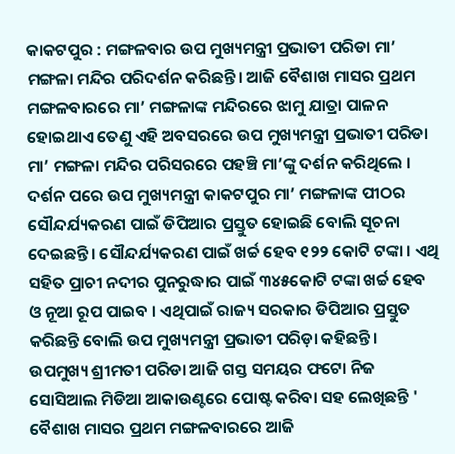କାକଟପୁର : ମଙ୍ଗଳବାର ଉପ ମୁଖ୍ୟମନ୍ତ୍ରୀ ପ୍ରଭାତୀ ପରିଡା ମା’ ମଙ୍ଗଳା ମନ୍ଦିର ପରିଦର୍ଶନ କରିଛନ୍ତି। ଆଜି ବୈଶାଖ ମାସର ପ୍ରଥମ ମଙ୍ଗଳବାରରେ ମା’ ମଙ୍ଗଳାଙ୍କ ମନ୍ଦିରରେ ଝାମୁ ଯାତ୍ରା ପାଳନ ହୋଇଥାଏ ତେଣୁ ଏହି ଅବସରରେ ଉପ ମୁଖ୍ୟମନ୍ତ୍ରୀ ପ୍ରଭାତୀ ପରିଡା ମା’ ମଙ୍ଗଳା ମନ୍ଦିର ପରିସରରେ ପହଞ୍ଚି ମା’ଙ୍କୁ ଦର୍ଶନ କରିଥିଲେ ।
ଦର୍ଶନ ପରେ ଉପ ମୁଖ୍ୟମନ୍ତ୍ରୀ କାକଟପୁର ମା’ ମଙ୍ଗଳାଙ୍କ ପୀଠର ସୌନ୍ଦର୍ଯ୍ୟକରଣ ପାଇଁ ଡିପିଆର ପ୍ରସ୍ତୁତ ହୋଇଛି ବୋଲି ସୂଚନା ଦେଇଛନ୍ତି। ସୌନ୍ଦର୍ଯ୍ୟକରଣ ପାଇଁ ଖର୍ଚ୍ଚ ହେବ ୧୨୨ କୋଟି ଟଙ୍କା । ଏଥି ସହିତ ପ୍ରାଚୀ ନଦୀର ପୁନରୁଦ୍ଧାର ପାଇଁ ୩୪୫କୋଟି ଟଙ୍କା ଖର୍ଚ୍ଚ ହେବ ଓ ନୂଆ ରୂପ ପାଇବ । ଏଥିପାଇଁ ରାଜ୍ୟ ସରକାର ଡିପିଆର ପ୍ରସ୍ତୁତ କରିଛନ୍ତି ବୋଲି ଉପ ମୁଖ୍ୟମନ୍ତ୍ରୀ ପ୍ରଭାତୀ ପରିଡ଼ା କହିଛନ୍ତି।
ଉପମୁଖ୍ୟ ଶ୍ରୀମତୀ ପରିଡା ଆଜି ଗସ୍ତ ସମୟର ଫଟୋ ନିଜ ସୋସିଆଲ ମିଡିଆ ଆକାଉଣ୍ଟରେ ପୋଷ୍ଟ କରିବା ସହ ଲେଖିଛନ୍ତି ' ବୈଶାଖ ମାସର ପ୍ରଥମ ମଙ୍ଗଳବାରରେ ଆଜି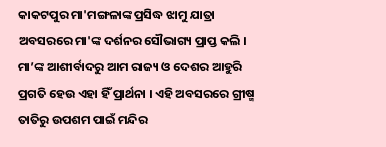କାକଟପୁର ମା'ମଙ୍ଗଳାଙ୍କ ପ୍ରସିଦ୍ଧ ଝାମୁ ଯାତ୍ରା ଅବସରରେ ମା'ଙ୍କ ଦର୍ଶନର ସୌଭାଗ୍ୟ ପ୍ରାପ୍ତ କଲି । ମା’ଙ୍କ ଆଶୀର୍ବାଦରୁ ଆମ ରାଜ୍ୟ ଓ ଦେଶର ଆହୁରି ପ୍ରଗତି ହେଉ ଏହା ହିଁ ପ୍ରାର୍ଥନା । ଏହି ଅବସରରେ ଗ୍ରୀଷ୍ମ ତାତିରୁ ଉପଶମ ପାଇଁ ମନ୍ଦିର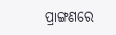ପ୍ରାଙ୍ଗଣରେ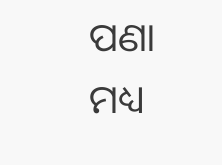ପଣା ମଧ୍ୟ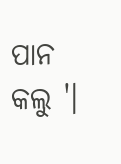ପାନ କଲୁ '।